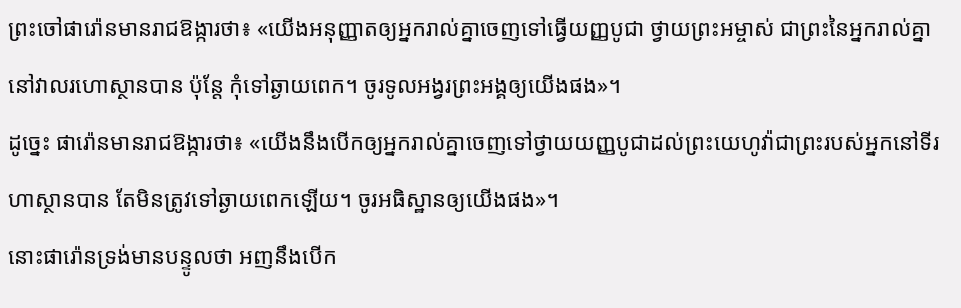ព្រះចៅផារ៉ោនមានរាជឱង្ការថា៖ «យើងអនុញ្ញាតឲ្យអ្នករាល់គ្នាចេញទៅធ្វើយញ្ញបូជា ថ្វាយព្រះអម្ចាស់ ជាព្រះនៃអ្នករាល់គ្នា នៅវាលរហោស្ថានបាន ប៉ុន្តែ កុំទៅឆ្ងាយពេក។ ចូរទូលអង្វរព្រះអង្គឲ្យយើងផង»។
ដូច្នេះ ផារ៉ោនមានរាជឱង្ការថា៖ «យើងនឹងបើកឲ្យអ្នករាល់គ្នាចេញទៅថ្វាយយញ្ញបូជាដល់ព្រះយេហូវ៉ាជាព្រះរបស់អ្នកនៅទីរហាស្ថានបាន តែមិនត្រូវទៅឆ្ងាយពេកឡើយ។ ចូរអធិស្ឋានឲ្យយើងផង»។
នោះផារ៉ោនទ្រង់មានបន្ទូលថា អញនឹងបើក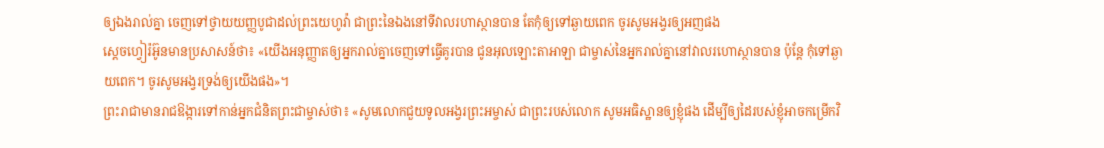ឲ្យឯងរាល់គ្នា ចេញទៅថ្វាយយញ្ញបូជាដល់ព្រះយេហូវ៉ា ជាព្រះនៃឯងនៅទីវាលរហាស្ថានបាន តែកុំឲ្យទៅឆ្ងាយពេក ចូរសូមអង្វរឲ្យអញផង
ស្តេចហ្វៀរ៉អ៊ូនមានប្រសាសន៍ថា៖ «យើងអនុញ្ញាតឲ្យអ្នករាល់គ្នាចេញទៅធ្វើគូរបាន ជូនអុលឡោះតាអាឡា ជាម្ចាស់នៃអ្នករាល់គ្នានៅវាលរហោស្ថានបាន ប៉ុន្តែ កុំទៅឆ្ងាយពេក។ ចូរសូមអង្វរទ្រង់ឲ្យយើងផង»។
ព្រះរាជាមានរាជឱង្ការទៅកាន់អ្នកជំនិតព្រះជាម្ចាស់ថា៖ «សូមលោកជួយទូលអង្វរព្រះអម្ចាស់ ជាព្រះរបស់លោក សូមអធិស្ឋានឲ្យខ្ញុំផង ដើម្បីឲ្យដៃរបស់ខ្ញុំអាចកម្រើកវិ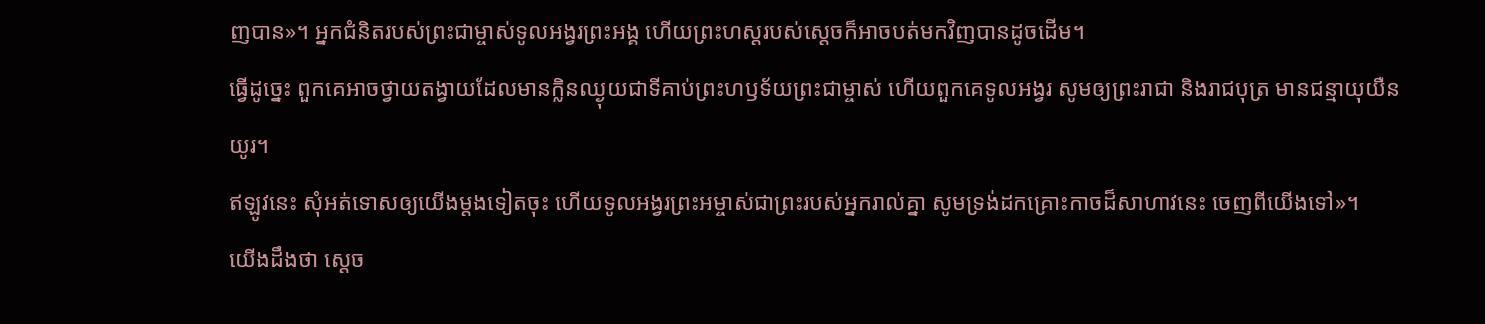ញបាន»។ អ្នកជំនិតរបស់ព្រះជាម្ចាស់ទូលអង្វរព្រះអង្គ ហើយព្រះហស្ដរបស់ស្ដេចក៏អាចបត់មកវិញបានដូចដើម។
ធ្វើដូច្នេះ ពួកគេអាចថ្វាយតង្វាយដែលមានក្លិនឈ្ងុយជាទីគាប់ព្រះហឫទ័យព្រះជាម្ចាស់ ហើយពួកគេទូលអង្វរ សូមឲ្យព្រះរាជា និងរាជបុត្រ មានជន្មាយុយឺនយូរ។
ឥឡូវនេះ សុំអត់ទោសឲ្យយើងម្ដងទៀតចុះ ហើយទូលអង្វរព្រះអម្ចាស់ជាព្រះរបស់អ្នករាល់គ្នា សូមទ្រង់ដកគ្រោះកាចដ៏សាហាវនេះ ចេញពីយើងទៅ»។
យើងដឹងថា ស្ដេច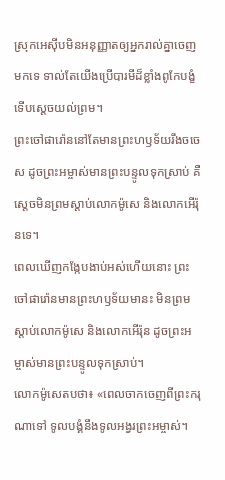ស្រុកអេស៊ីបមិនអនុញ្ញាតឲ្យអ្នករាល់គ្នាចេញមកទេ ទាល់តែយើងប្រើបារមីដ៏ខ្លាំងពូកែបង្ខំ ទើបស្ដេចយល់ព្រម។
ព្រះចៅផារ៉ោននៅតែមានព្រះហឫទ័យរឹងចចេស ដូចព្រះអម្ចាស់មានព្រះបន្ទូលទុកស្រាប់ គឺស្ដេចមិនព្រមស្ដាប់លោកម៉ូសេ និងលោកអើរ៉ុនទេ។
ពេលឃើញកង្កែបងាប់អស់ហើយនោះ ព្រះចៅផារ៉ោនមានព្រះហឫទ័យមានះ មិនព្រមស្ដាប់លោកម៉ូសេ និងលោកអើរ៉ុន ដូចព្រះអម្ចាស់មានព្រះបន្ទូលទុកស្រាប់។
លោកម៉ូសេតបថា៖ «ពេលចាកចេញពីព្រះករុណាទៅ ទូលបង្គំនឹងទូលអង្វរព្រះអម្ចាស់។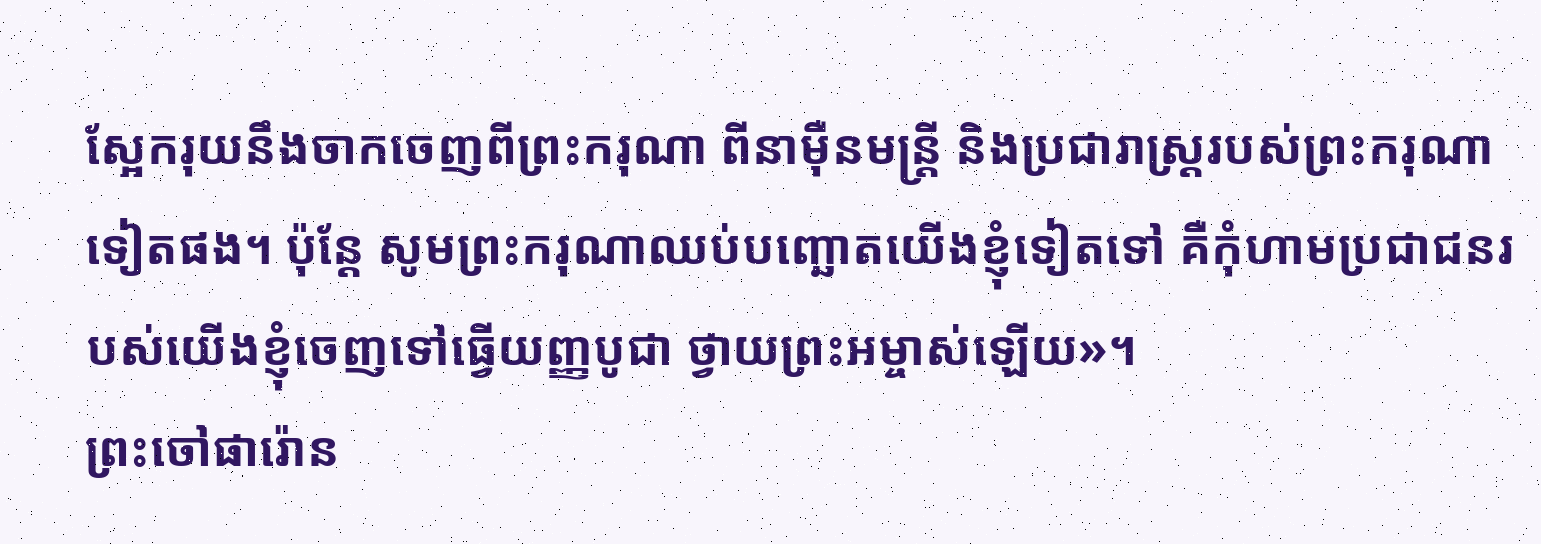ស្អែករុយនឹងចាកចេញពីព្រះករុណា ពីនាម៉ឺនមន្ត្រី និងប្រជារាស្ដ្ររបស់ព្រះករុណាទៀតផង។ ប៉ុន្តែ សូមព្រះករុណាឈប់បញ្ឆោតយើងខ្ញុំទៀតទៅ គឺកុំហាមប្រជាជនរបស់យើងខ្ញុំចេញទៅធ្វើយញ្ញបូជា ថ្វាយព្រះអម្ចាស់ឡើយ»។
ព្រះចៅផារ៉ោន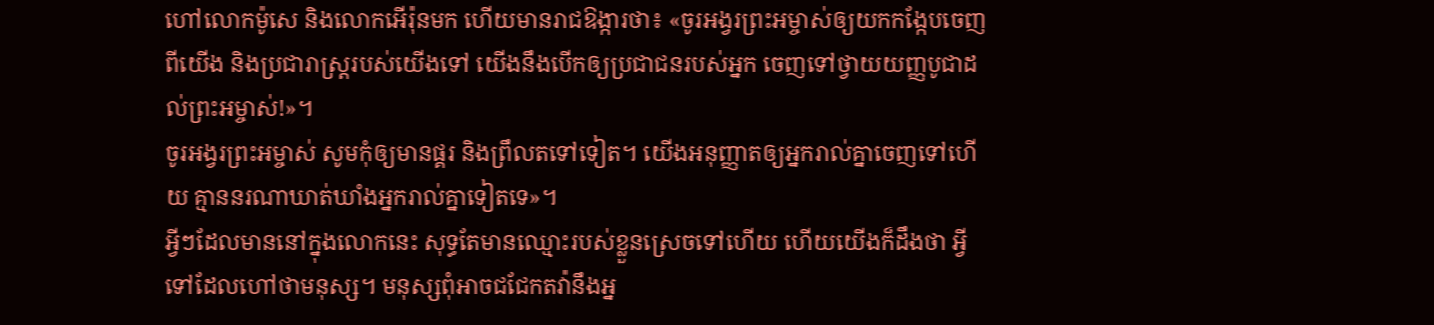ហៅលោកម៉ូសេ និងលោកអើរ៉ុនមក ហើយមានរាជឱង្ការថា៖ «ចូរអង្វរព្រះអម្ចាស់ឲ្យយកកង្កែបចេញពីយើង និងប្រជារាស្ដ្ររបស់យើងទៅ យើងនឹងបើកឲ្យប្រជាជនរបស់អ្នក ចេញទៅថ្វាយយញ្ញបូជាដល់ព្រះអម្ចាស់!»។
ចូរអង្វរព្រះអម្ចាស់ សូមកុំឲ្យមានផ្គរ និងព្រឹលតទៅទៀត។ យើងអនុញ្ញាតឲ្យអ្នករាល់គ្នាចេញទៅហើយ គ្មាននរណាឃាត់ឃាំងអ្នករាល់គ្នាទៀតទេ»។
អ្វីៗដែលមាននៅក្នុងលោកនេះ សុទ្ធតែមានឈ្មោះរបស់ខ្លួនស្រេចទៅហើយ ហើយយើងក៏ដឹងថា អ្វីទៅដែលហៅថាមនុស្ស។ មនុស្សពុំអាចជជែកតវ៉ានឹងអ្ន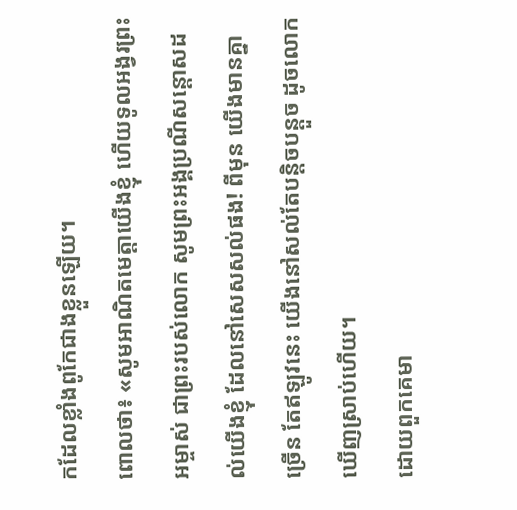កដែលខ្លាំងពូកែជាងខ្លួនឡើយ។
ពោលថា៖ «សូមអាណិតមេត្តាយើងខ្ញុំ ហើយទូលអង្វរព្រះអម្ចាស់ ជាព្រះរបស់លោក សូមព្រះអង្គប្រណីសន្ដោសដល់យើងខ្ញុំ ដែលនៅសេសសល់ផង! ពីមុន យើងមានគ្នាច្រើន តែឥឡូវនេះ យើងនៅសល់តែបន្តិចបន្តួច ដូចលោកឃើញស្រាប់ហើយ។
ដោយពួកគេមា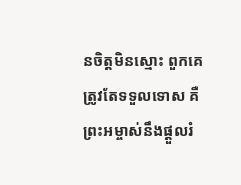នចិត្តមិនស្មោះ ពួកគេត្រូវតែទទួលទោស គឺព្រះអម្ចាស់នឹងផ្ដួលរំ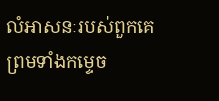លំអាសនៈរបស់ពួកគេ ព្រមទាំងកម្ទេច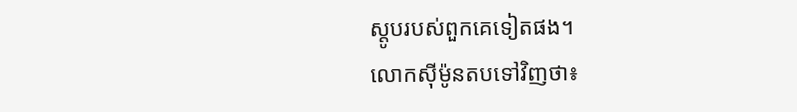ស្តូបរបស់ពួកគេទៀតផង។
លោកស៊ីម៉ូនតបទៅវិញថា៖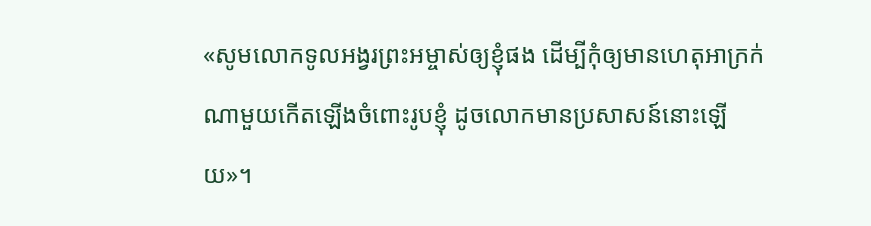«សូមលោកទូលអង្វរព្រះអម្ចាស់ឲ្យខ្ញុំផង ដើម្បីកុំឲ្យមានហេតុអាក្រក់ណាមួយកើតឡើងចំពោះរូបខ្ញុំ ដូចលោកមានប្រសាសន៍នោះឡើយ»។